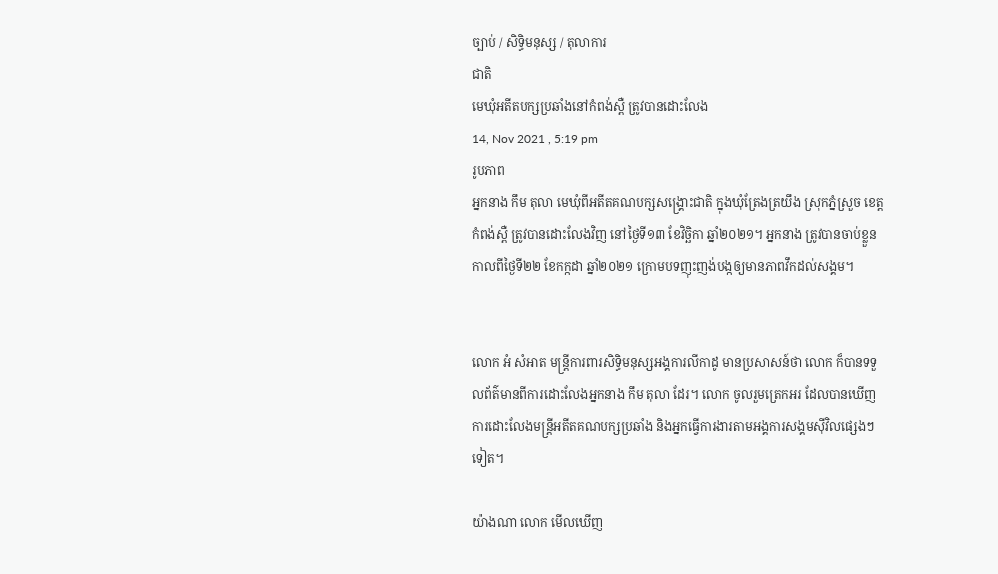ច្បាប់ / សិទិ្ធមនុស្ស / តុលាការ
ជាតិ
មេឃុំអតីតបក្សប្រឆាំងនៅកំពង់ស្ពឺ ត្រូវបានដោះលែង
14, Nov 2021 , 5:19 pm
រូបភាព
អ្នកនាង កឹម តុលា មេឃុំពីអតីតគណបក្សសង្គ្រោះជាតិ ក្នុងឃុំត្រែងត្រយឹង ស្រុកភ្នំស្រួច ខេត្តកំពង់ស្ពឺ ត្រូវបានដោះលែងវិញ នៅថ្ងៃទី១៣ ខែវិច្ឆិកា ឆ្នាំ២០២១។ អ្នកនាង ត្រូវបានចាប់ខ្លួន កាលពីថ្ងៃទី២២ ខែកក្កដា ឆ្នាំ២០២១ ក្រោមបទញុះញង់បង្កឲ្យមានភាពវឹកដល់សង្គម។


លោក អំ សំអាត មន្រ្តីការពារសិទ្ធិមនុស្សអង្គការលីកាដូ មានប្រសាសន៍ថា លោក ក៏បានទទួលព័ត៌មានពីការដោះលែងអ្នកនាង កឹម តុលា ដែរ។ លោក ចូលរួមត្រេកអរ ដែលបានឃើញការដោះលែងមន្រ្តីអតីតគណបក្សប្រឆាំង និងអ្នកធ្វើការងារតាមអង្គការសង្គមស៊ីវិលផ្សេងៗទៀត។

យ៉ាងណា លោក មើលឃើញ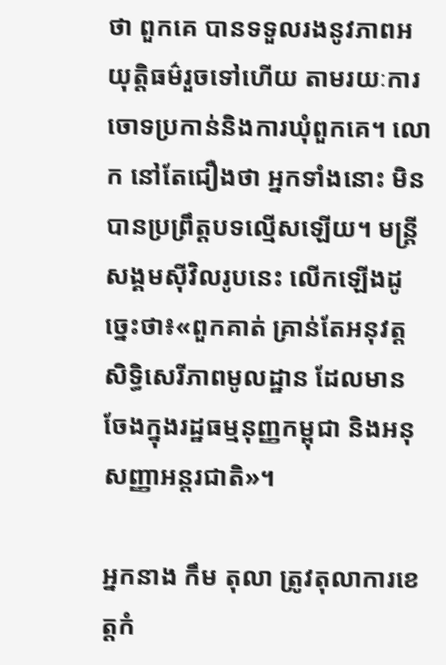ថា ពួកគេ បានទទួលរងនូវភាពអយុត្តិធម៌រួចទៅហើយ តាមរយៈការចោទប្រកាន់និងការឃុំពួកគេ។ លោក នៅតែជឿងថា អ្នកទាំងនោះ មិនបានប្រព្រឹត្តបទល្មើសឡើយ។ មន្រ្តីសង្គមស៊ីវិលរូបនេះ លើកឡើងដូច្នេះថា៖«ពួកគាត់ គ្រាន់តែអនុវត្តសិទ្ធិសេរីភាពមូលដ្ឋាន ដែលមានចែងក្នុងរដ្ឋធម្មនុញ្ញកម្ពុជា និងអនុសញ្ញាអន្តរជាតិ»។

អ្នកនាង កឹម តុលា ត្រូវតុលាការខេត្តកំ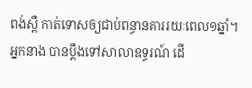ពង់ស្ពឺ កាត់ទោសឲ្យជាប់ពន្ធានគាររយៈពេល១ឆ្នាំ។ អ្នកនាង បានប្តឹងទៅសាលាឧទ្ធរណ៍ ដើ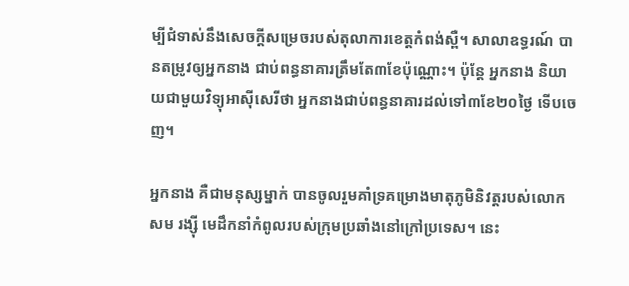ម្បីជំទាស់នឹងសេចក្តីសម្រេចរបស់តុលាការខេត្តកំពង់ស្ពឺ។ សាលាឧទ្ធរណ៍ បានតម្រូវឲ្យអ្នកនាង ជាប់ពន្ធនាគារត្រឹមតែ៣ខែប៉ុណ្ណោះ។ ប៉ុន្តែ អ្នកនាង និយាយជាមួយវិទ្យុអាស៊ីសេរីថា អ្នកនាងជាប់ពន្ធនាគារដល់ទៅ៣ខែ២០ថ្ងៃ ទើបចេញ។

អ្នកនាង គឺជាមនុស្សម្នាក់ បានចូលរួមគាំទ្រគម្រោងមាតុភូមិនិវត្តរបស់លោក សម រង្ស៊ី មេដឹកនាំកំពូលរបស់ក្រុមប្រឆាំងនៅក្រៅប្រទេស។ នេះ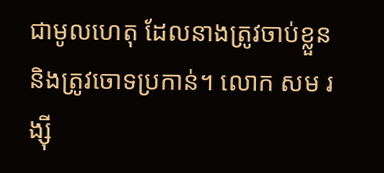ជាមូលហេតុ ដែលនាងត្រូវចាប់ខ្លួន និងត្រូវចោទប្រកាន់។ លោក សម រង្ស៊ី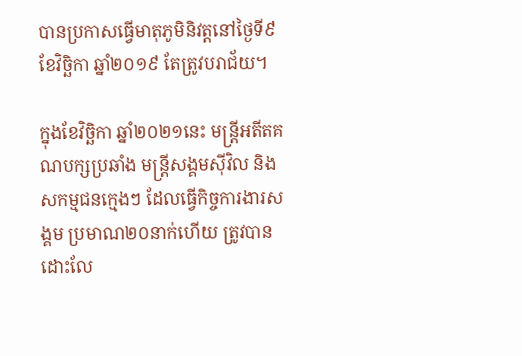បានប្រកាសធ្វើមាតុភូមិនិវត្តនៅថ្ងៃទី៩ ខែវិច្ឆិកា ឆ្នាំ២០១៩ តែត្រូវបរាជ័យ។

ក្នុងខែវិច្ឆិកា ឆ្នាំ២០២១នេះ មន្ត្រីអតីតគណបក្សប្រឆាំង មន្រ្តីសង្គមស៊ីវិល និងសកម្មជនក្មេងៗ ដែលធ្វើកិច្ចការងារសង្គម ប្រមាណ២០នាក់ហើយ ត្រូវបានដោះលែ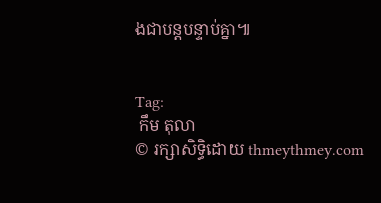ងជាបន្តបន្ទាប់គ្នា៕


Tag:
 កឹម តុលា
© រក្សាសិទ្ធិដោយ thmeythmey.com